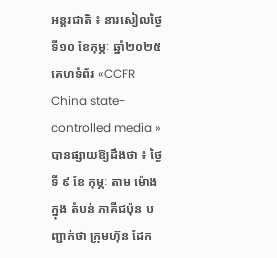អន្តរជាតិ ៖ នារសៀលថ្ងៃទី១០ ខែកុម្ភៈ ឆ្នាំ២០២៥ គេហទំព័រ «CCFR China state-controlled media » បានផ្សាយឱ្យដឹងថា ៖ ថ្ងៃទី ៩ ខែ កុម្ភៈ តាម ម៉ោង ក្នុង តំបន់ ភាគីជប៉ុន បញ្ជាក់ថា ក្រុមហ៊ុន ដែក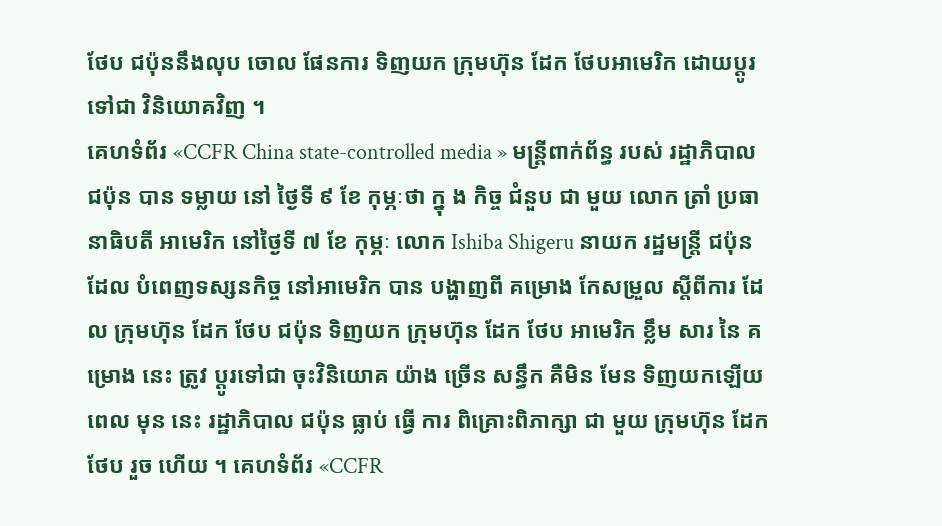ថែប ជប៉ុននឹងលុប ចោល ផែនការ ទិញយក ក្រុមហ៊ុន ដែក ថែបអាមេរិក ដោយប្ដូរទៅជា វិនិយោគវិញ ។
គេហទំព័រ «CCFR China state-controlled media » មន្ត្រីពាក់ព័ន្ធ របស់ រដ្ឋាភិបាល ជប៉ុន បាន ទម្លាយ នៅ ថ្ងៃទី ៩ ខែ កុម្ភៈថា ក្នុ ង កិច្ច ជំនួប ជា មួយ លោក ត្រាំ ប្រធានាធិបតី អាមេរិក នៅថ្ងៃទី ៧ ខែ កុម្ភៈ លោក Ishiba Shigeru នាយក រដ្ឋមន្ត្រី ជប៉ុន ដែល បំពេញទស្សនកិច្ច នៅអាមេរិក បាន បង្ហាញពី គម្រោង កែសម្រួល ស្តីពីការ ដែល ក្រុមហ៊ុន ដែក ថែប ជប៉ុន ទិញយក ក្រុមហ៊ុន ដែក ថែប អាមេរិក ខ្លឹម សារ នៃ គម្រោង នេះ ត្រូវ ប្ដូរទៅជា ចុះវិនិយោគ យ៉ាង ច្រើន សន្ធឹក គឺមិន មែន ទិញយកឡើយ ពេល មុន នេះ រដ្ឋាភិបាល ជប៉ុន ធ្លាប់ ធ្វើ ការ ពិគ្រោះពិភាក្សា ជា មួយ ក្រុមហ៊ុន ដែក ថែប រួច ហើយ ។ គេហទំព័រ «CCFR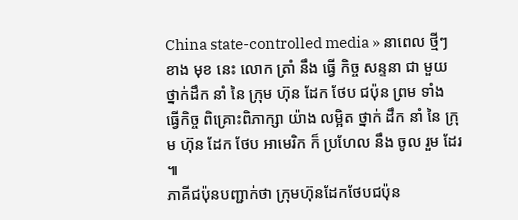China state-controlled media » នាពេល ថ្មីៗ ខាង មុខ នេះ លោក ត្រាំ នឹង ធ្វើ កិច្ច សន្ទនា ជា មួយ ថ្នាក់ដឹក នាំ នៃ ក្រុម ហ៊ុន ដែក ថែប ជប៉ុន ព្រម ទាំង ធ្វើកិច្ច ពិគ្រោះពិភាក្សា យ៉ាង លម្អិត ថ្នាក់ ដឹក នាំ នៃ ក្រុម ហ៊ុន ដែក ថែប អាមេរិក ក៏ ប្រហែល នឹង ចូល រួម ដែរ ៕
ភាគីជប៉ុនបញ្ជាក់ថា ក្រុមហ៊ុនដែកថែបជប៉ុន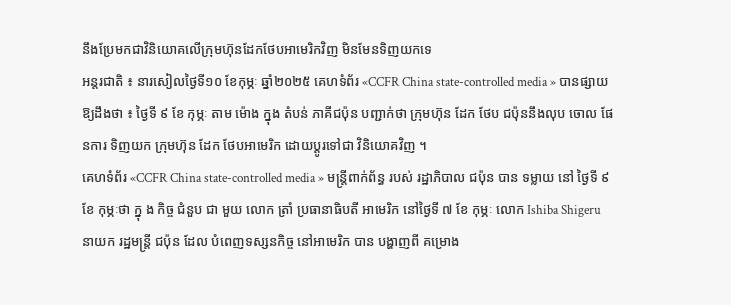នឹងប្រែមកជាវិនិយោគលើក្រុមហ៊ុនដែកថែបអាមេរិកវិញ មិនមែនទិញយកទេ
អន្តរជាតិ ៖ នារសៀលថ្ងៃទី១០ ខែកុម្ភៈ ឆ្នាំ២០២៥ គេហទំព័រ «CCFR China state-controlled media » បានផ្សាយឱ្យដឹងថា ៖ ថ្ងៃទី ៩ ខែ កុម្ភៈ តាម ម៉ោង ក្នុង តំបន់ ភាគីជប៉ុន បញ្ជាក់ថា ក្រុមហ៊ុន ដែក ថែប ជប៉ុននឹងលុប ចោល ផែនការ ទិញយក ក្រុមហ៊ុន ដែក ថែបអាមេរិក ដោយប្ដូរទៅជា វិនិយោគវិញ ។
គេហទំព័រ «CCFR China state-controlled media » មន្ត្រីពាក់ព័ន្ធ របស់ រដ្ឋាភិបាល ជប៉ុន បាន ទម្លាយ នៅ ថ្ងៃទី ៩ ខែ កុម្ភៈថា ក្នុ ង កិច្ច ជំនួប ជា មួយ លោក ត្រាំ ប្រធានាធិបតី អាមេរិក នៅថ្ងៃទី ៧ ខែ កុម្ភៈ លោក Ishiba Shigeru នាយក រដ្ឋមន្ត្រី ជប៉ុន ដែល បំពេញទស្សនកិច្ច នៅអាមេរិក បាន បង្ហាញពី គម្រោង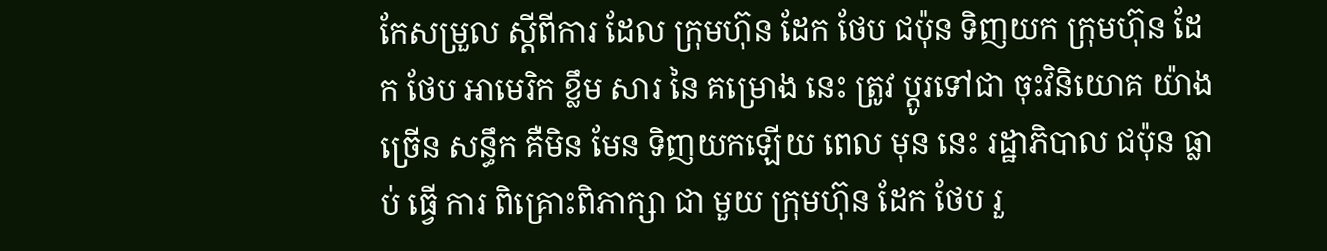កែសម្រួល ស្តីពីការ ដែល ក្រុមហ៊ុន ដែក ថែប ជប៉ុន ទិញយក ក្រុមហ៊ុន ដែក ថែប អាមេរិក ខ្លឹម សារ នៃ គម្រោង នេះ ត្រូវ ប្ដូរទៅជា ចុះវិនិយោគ យ៉ាង ច្រើន សន្ធឹក គឺមិន មែន ទិញយកឡើយ ពេល មុន នេះ រដ្ឋាភិបាល ជប៉ុន ធ្លាប់ ធ្វើ ការ ពិគ្រោះពិភាក្សា ជា មួយ ក្រុមហ៊ុន ដែក ថែប រួ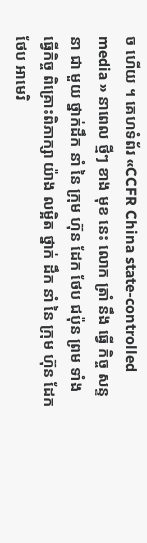ច ហើយ ។ គេហទំព័រ «CCFR China state-controlled media » នាពេល ថ្មីៗ ខាង មុខ នេះ លោក ត្រាំ នឹង ធ្វើ កិច្ច សន្ទនា ជា មួយ ថ្នាក់ដឹក នាំ នៃ ក្រុម ហ៊ុន ដែក ថែប ជប៉ុន ព្រម ទាំង ធ្វើកិច្ច ពិគ្រោះពិភាក្សា យ៉ាង លម្អិត ថ្នាក់ ដឹក នាំ នៃ ក្រុម ហ៊ុន ដែក ថែប អាមេរិ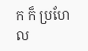ក ក៏ ប្រហែល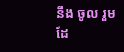នឹង ចូល រួម ដែ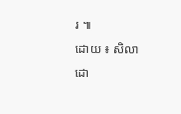រ ៕
ដោយ ៖ សិលា
ដោ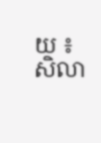យ ៖ សិលា